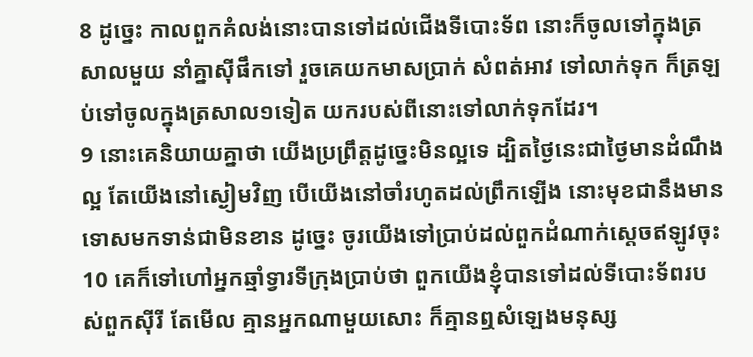8 ដូច្នេះ កាលពួកគំលង់នោះបានទៅដល់ជើងទីបោះទ័ព នោះក៏ចូលទៅក្នុងត្រសាលមួយ នាំគ្នាស៊ីផឹកទៅ រួចគេយកមាសប្រាក់ សំពត់អាវ ទៅលាក់ទុក ក៏ត្រឡប់ទៅចូលក្នុងត្រសាល១ទៀត យករបស់ពីនោះទៅលាក់ទុកដែរ។
9 នោះគេនិយាយគ្នាថា យើងប្រព្រឹត្តដូច្នេះមិនល្អទេ ដ្បិតថ្ងៃនេះជាថ្ងៃមានដំណឹងល្អ តែយើងនៅស្ងៀមវិញ បើយើងនៅចាំរហូតដល់ព្រឹកឡើង នោះមុខជានឹងមានទោសមកទាន់ជាមិនខាន ដូច្នេះ ចូរយើងទៅប្រាប់ដល់ពួកដំណាក់ស្តេចឥឡូវចុះ
10 គេក៏ទៅហៅអ្នកឆ្មាំទ្វារទីក្រុងប្រាប់ថា ពួកយើងខ្ញុំបានទៅដល់ទីបោះទ័ពរបស់ពួកស៊ីរី តែមើល គ្មានអ្នកណាមួយសោះ ក៏គ្មានឮសំឡេងមនុស្ស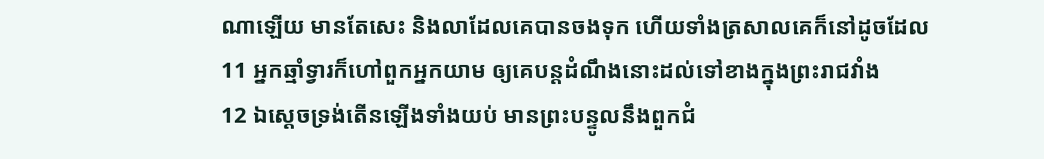ណាឡើយ មានតែសេះ និងលាដែលគេបានចងទុក ហើយទាំងត្រសាលគេក៏នៅដូចដែល
11 អ្នកឆ្មាំទ្វារក៏ហៅពួកអ្នកយាម ឲ្យគេបន្តដំណឹងនោះដល់ទៅខាងក្នុងព្រះរាជវាំង
12 ឯស្តេចទ្រង់តើនឡើងទាំងយប់ មានព្រះបន្ទូលនឹងពួកជំ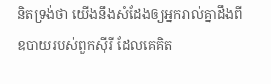និតទ្រង់ថា យើងនឹងសំដែងឲ្យអ្នករាល់គ្នាដឹងពីឧបាយរបស់ពួកស៊ីរី ដែលគេគិត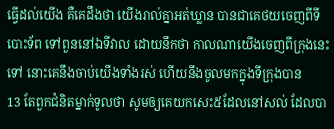ធ្វើដល់យើង គឺគេដឹងថា យើងរាល់គ្នាអត់ឃ្លាន បានជាគេថយចេញពីទីបោះទ័ព ទៅពួននៅឯទីវាល ដោយនឹកថា កាលណាយើងចេញពីក្រុងនេះទៅ នោះគេនឹងចាប់យើងទាំងរស់ ហើយនឹងចូលមកក្នុងទីក្រុងបាន
13 តែពួកជំនិតម្នាក់ទូលថា សូមឲ្យគេយកសេះ៥ដែលនៅសល់ ដែលបា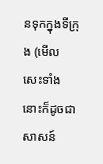នទុកក្នុងទីក្រុង (មើល សេះទាំងនោះក៏ដូចជាសាសន៍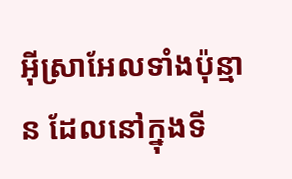អ៊ីស្រាអែលទាំងប៉ុន្មាន ដែលនៅក្នុងទី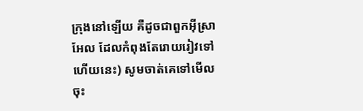ក្រុងនៅឡើយ គឺដូចជាពួកអ៊ីស្រាអែល ដែលកំពុងតែរោយរៀវទៅហើយនេះ) សូមចាត់គេទៅមើលចុះ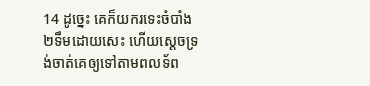14 ដូច្នេះ គេក៏យករទេះចំបាំង២ទឹមដោយសេះ ហើយស្តេចទ្រង់ចាត់គេឲ្យទៅតាមពលទ័ព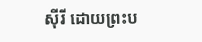ស៊ីរី ដោយព្រះប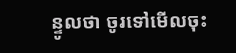ន្ទូលថា ចូរទៅមើលចុះ